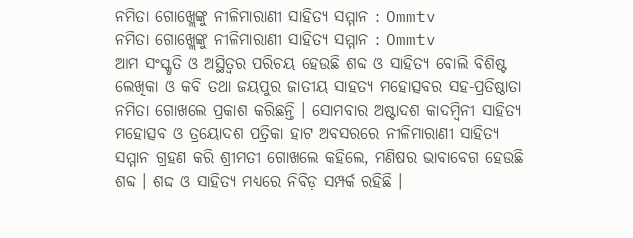ନମିତା ଗୋଖ୍ଲେଙ୍କୁ ନୀଳିମାରାଣୀ ସାହିତ୍ୟ ସମ୍ମାନ : Ommtv
ନମିତା ଗୋଖ୍ଲେଙ୍କୁ ନୀଳିମାରାଣୀ ସାହିତ୍ୟ ସମ୍ମାନ : Ommtv
ଆମ ସଂସ୍କୃତି ଓ ଅସ୍ଥିତ୍ୱର ପରିଚୟ ହେଉଛି ଶବ୍ଦ ଓ ସାହିତ୍ୟ ବୋଲି ବିଶିଷ୍ଟ ଲେଖିକା ଓ କବି ତଥା ଜୟପୁର ଜାତୀୟ ସାହତ୍ୟ ମହୋତ୍ସବର ସହ-ପ୍ରତିଷ୍ଠାତା ନମିତା ଗୋଖଲେ ପ୍ରକାଶ କରିଛନ୍ତି । ସୋମବାର ଅଷ୍ଟାଦଶ କାଦମ୍ବିନୀ ସାହିତ୍ୟ ମହୋତ୍ସବ ଓ ତ୍ରୟୋଦଶ ପତ୍ରିକା ହାଟ ଅବସରରେ ନୀଳିମାରାଣୀ ସାହିତ୍ୟ ସମ୍ମାନ ଗ୍ରହଣ କରି ଶ୍ରୀମତୀ ଗୋଖଲେ କହିଲେ, ମଣିଷର ଭାବାବେଗ ହେଉଛି ଶବ୍ଦ । ଶଦ୍ଦ ଓ ସାହିତ୍ୟ ମଧ୍ୟରେ ନିବିଡ଼ ସମ୍ପର୍କ ରହିଛି ।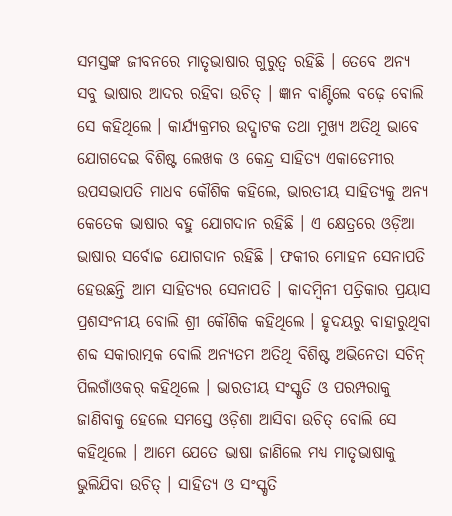ସମସ୍ତଙ୍କ ଜୀବନରେ ମାତୃଭାଷାର ଗୁରୁତ୍ୱ ରହିଛି । ତେବେ ଅନ୍ୟ ସବୁ ଭାଷାର ଆଦର ରହିବା ଉଚିତ୍ । ଜ୍ଞାନ ବାଣ୍ଟିଲେ ବଢ଼େ ବୋଲି ସେ କହିଥିଲେ । କାର୍ଯ୍ୟକ୍ରମର ଉଦ୍ଘାଟକ ତଥା ମୁଖ୍ୟ ଅତିଥି ଭାବେ ଯୋଗଦେଇ ବିଶିଷ୍ଟ ଲେଖକ ଓ କେନ୍ଦ୍ର ସାହିତ୍ୟ ଏକାଡେମୀର ଉପସଭାପତି ମାଧବ କୌଶିକ କହିଲେ, ଭାରତୀୟ ସାହିତ୍ୟକୁ ଅନ୍ୟ କେତେକ ଭାଷାର ବହୁ ଯୋଗଦାନ ରହିଛି । ଏ କ୍ଷେତ୍ରରେ ଓଡ଼ିଆ ଭାଷାର ସର୍ବୋଚ୍ଚ ଯୋଗଦାନ ରହିଛି । ଫକୀର ମୋହନ ସେନାପତି ହେଉଛନ୍ତି ଆମ ସାହିତ୍ୟର ସେନାପତି । କାଦମ୍ବିନୀ ପତ୍ରିକାର ପ୍ରୟାସ ପ୍ରଶସଂନୀୟ ବୋଲି ଶ୍ରୀ କୌଶିକ କହିଥିଲେ । ହୃଦୟରୁ ବାହାରୁଥିବା ଶବ୍ଦ ସକାରାତ୍ମକ ବୋଲି ଅନ୍ୟତମ ଅତିଥି ବିଶିଷ୍ଟ ଅଭିନେତା ସଚିନ୍ ପିଲଗାଁଓକର୍ କହିଥିଲେ । ଭାରତୀୟ ସଂସ୍କୃତି ଓ ପରମ୍ପରାକୁ ଜାଣିବାକୁ ହେଲେ ସମସ୍ତେ ଓଡ଼ିଶା ଆସିବା ଉଚିତ୍ ବୋଲି ସେ କହିଥିଲେ । ଆମେ ଯେତେ ଭାଷା ଜାଣିଲେ ମଧ୍ୟ ମାତୃଭାଷାକୁ ଭୁଲିଯିବା ଉଚିତ୍ । ସାହିତ୍ୟ ଓ ସଂସ୍କୃତି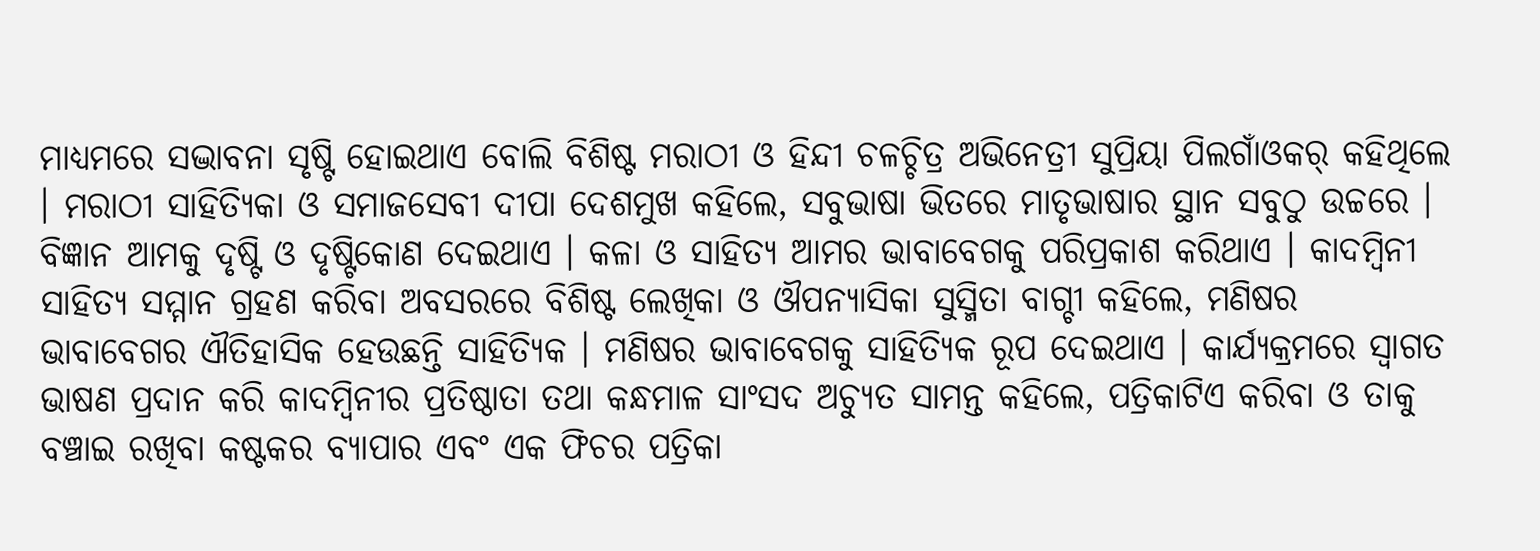ମାଧ୍ୟମରେ ସଦ୍ଭାବନା ସୃଷ୍ଟି ହୋଇଥାଏ ବୋଲି ବିଶିଷ୍ଟ ମରାଠୀ ଓ ହିନ୍ଦୀ ଚଳଚ୍ଚିତ୍ର ଅଭିନେତ୍ରୀ ସୁପ୍ରିୟା ପିଲଗାଁଓକର୍ କହିଥିଲେ । ମରାଠୀ ସାହିତ୍ୟିକା ଓ ସମାଜସେବୀ ଦୀପା ଦେଶମୁଖ କହିଲେ, ସବୁଭାଷା ଭିତରେ ମାତୃଭାଷାର ସ୍ଥାନ ସବୁଠୁ ଉଚ୍ଚରେ । ବିଜ୍ଞାନ ଆମକୁ ଦୃଷ୍ଟି ଓ ଦୃଷ୍ଟିକୋଣ ଦେଇଥାଏ । କଳା ଓ ସାହିତ୍ୟ ଆମର ଭାବାବେଗକୁ ପରିପ୍ରକାଶ କରିଥାଏ । କାଦମ୍ବିନୀ ସାହିତ୍ୟ ସମ୍ମାନ ଗ୍ରହଣ କରିବା ଅବସରରେ ବିଶିଷ୍ଟ ଲେଖିକା ଓ ଔପନ୍ୟାସିକା ସୁସ୍ମିତା ବାଗ୍ଚୀ କହିଲେ, ମଣିଷର ଭାବାବେଗର ଐତିହାସିକ ହେଉଛନ୍ତି ସାହିତ୍ୟିକ । ମଣିଷର ଭାବାବେଗକୁ ସାହିତ୍ୟିକ ରୂପ ଦେଇଥାଏ । କାର୍ଯ୍ୟକ୍ରମରେ ସ୍ୱାଗତ ଭାଷଣ ପ୍ରଦାନ କରି କାଦମ୍ବିନୀର ପ୍ରତିଷ୍ଠାତା ତଥା କନ୍ଧମାଳ ସାଂସଦ ଅଚ୍ୟୁତ ସାମନ୍ତ କହିଲେ, ପତ୍ରିକାଟିଏ କରିବା ଓ ତାକୁ ବଞ୍ଚାଇ ରଖିବା କଷ୍ଟକର ବ୍ୟାପାର ଏବଂ ଏକ ଫିଚର ପତ୍ରିକା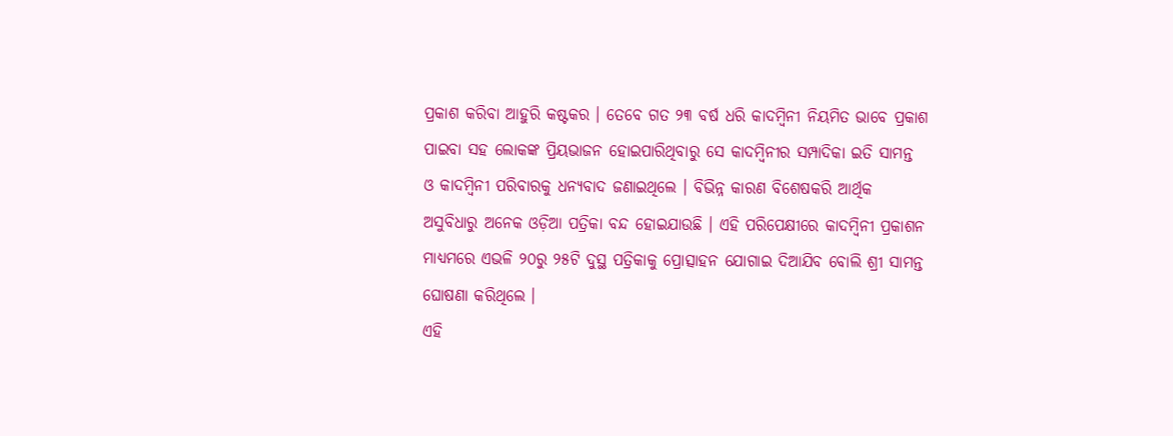ପ୍ରକାଶ କରିବା ଆହୁରି କଷ୍ଟକର । ତେବେ ଗତ ୨୩ ବର୍ଷ ଧରି କାଦମ୍ବିନୀ ନିୟମିତ ଭାବେ ପ୍ରକାଶ ପାଇବା ସହ ଲୋକଙ୍କ ପ୍ରିୟଭାଜନ ହୋଇପାରିଥିବାରୁ ସେ କାଦମ୍ବିନୀର ସମ୍ପାଦିକା ଇତି ସାମନ୍ତ ଓ କାଦମ୍ବିନୀ ପରିବାରକୁ ଧନ୍ୟବାଦ ଜଣାଇଥିଲେ । ବିଭିନ୍ନ କାରଣ ବିଶେଷକରି ଆର୍ଥିକ ଅସୁବିଧାରୁ ଅନେକ ଓଡ଼ିଆ ପତ୍ରିକା ବନ୍ଦ ହୋଇଯାଉଛି । ଏହି ପରିପେକ୍ଷୀରେ କାଦମ୍ବିନୀ ପ୍ରକାଶନ ମାଧ୍ୟମରେ ଏଭଳି ୨୦ରୁ ୨୫ଟି ଦୁସ୍ଥ ପତ୍ରିକାକୁ ପ୍ରୋତ୍ସାହନ ଯୋଗାଇ ଦିଆଯିବ ବୋଲି ଶ୍ରୀ ସାମନ୍ତ ଘୋଷଣା କରିଥିଲେ ।
ଏହି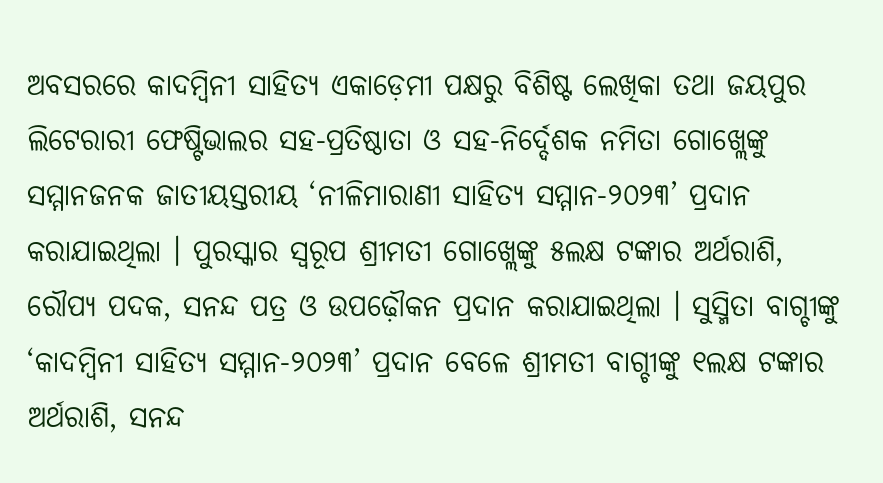ଅବସରରେ କାଦମ୍ବିନୀ ସାହିତ୍ୟ ଏକାଡ଼େମୀ ପକ୍ଷରୁ ବିଶିଷ୍ଟ ଲେଖିକା ତଥା ଜୟପୁର ଲିଟେରାରୀ ଫେଷ୍ଟିଭାଲର ସହ-ପ୍ରତିଷ୍ଠାତା ଓ ସହ-ନିର୍ଦ୍ଦେଶକ ନମିତା ଗୋଖ୍ଲେଙ୍କୁ ସମ୍ମାନଜନକ ଜାତୀୟସ୍ତରୀୟ ‘ନୀଳିମାରାଣୀ ସାହିତ୍ୟ ସମ୍ମାନ-୨୦୨୩’ ପ୍ରଦାନ କରାଯାଇଥିଲା । ପୁରସ୍କାର ସ୍ୱରୂପ ଶ୍ରୀମତୀ ଗୋଖ୍ଲେଙ୍କୁ ୫ଲକ୍ଷ ଟଙ୍କାର ଅର୍ଥରାଶି, ରୌପ୍ୟ ପଦକ, ସନନ୍ଦ ପତ୍ର ଓ ଉପଢ଼ୌକନ ପ୍ରଦାନ କରାଯାଇଥିଲା । ସୁସ୍ମିତା ବାଗ୍ଚୀଙ୍କୁ ‘କାଦମ୍ବିନୀ ସାହିତ୍ୟ ସମ୍ମାନ-୨୦୨୩’ ପ୍ରଦାନ ବେଳେ ଶ୍ରୀମତୀ ବାଗ୍ଚୀଙ୍କୁ ୧ଲକ୍ଷ ଟଙ୍କାର ଅର୍ଥରାଶି, ସନନ୍ଦ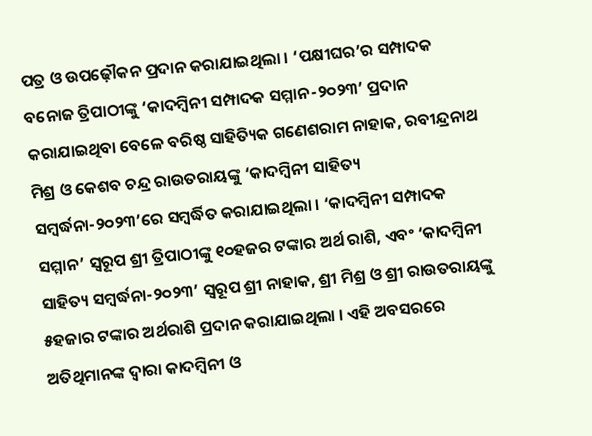ପତ୍ର ଓ ଉପଢ଼ୌକନ ପ୍ରଦାନ କରାଯାଇଥିଲା । ‘ପକ୍ଷୀଘର’ର ସମ୍ପାଦକ ବନୋଜ ତ୍ରିପାଠୀଙ୍କୁ ‘କାଦମ୍ବିନୀ ସମ୍ପାଦକ ସମ୍ମାନ-୨୦୨୩’ ପ୍ରଦାନ କରାଯାଇଥିବା ବେଳେ ବରିଷ୍ଠ ସାହିତ୍ୟିକ ଗଣେଶରାମ ନାହାକ, ରବୀନ୍ଦ୍ରନାଥ ମିଶ୍ର ଓ କେଶବ ଚନ୍ଦ୍ର ରାଉତରାୟଙ୍କୁ ‘କାଦମ୍ବିନୀ ସାହିତ୍ୟ ସମ୍ବର୍ଦ୍ଧନା-୨୦୨୩’ରେ ସମ୍ବର୍ଦ୍ଧିତ କରାଯାଇଥିଲା । ‘କାଦମ୍ବିନୀ ସମ୍ପାଦକ ସମ୍ମାନ’ ସ୍ୱରୂପ ଶ୍ରୀ ତ୍ରିପାଠୀଙ୍କୁ ୧୦ହଜର ଟଙ୍କାର ଅର୍ଥ ରାଶି, ଏବଂ ‘କାଦମ୍ବିନୀ ସାହିତ୍ୟ ସମ୍ବର୍ଦ୍ଧନା-୨୦୨୩’ ସ୍ୱରୂପ ଶ୍ରୀ ନାହାକ, ଶ୍ରୀ ମିଶ୍ର ଓ ଶ୍ରୀ ରାଉତରାୟଙ୍କୁ ୫ହଜାର ଟଙ୍କାର ଅର୍ଥରାଶି ପ୍ରଦାନ କରାଯାଇଥିଲା । ଏହି ଅବସରରେ ଅତିଥିମାନଙ୍କ ଦ୍ୱାରା କାଦମ୍ବିନୀ ଓ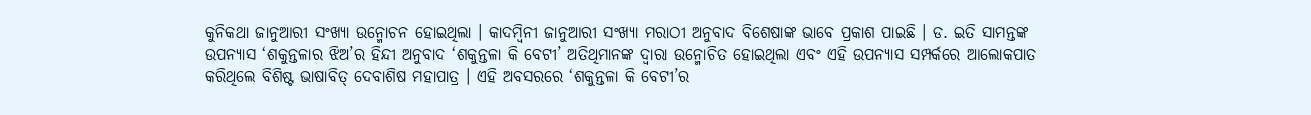କୁନିକଥା ଜାନୁଆରୀ ସଂଖ୍ୟା ଉନ୍ମୋଚନ ହୋଇଥିଲା । କାଦମ୍ବିନୀ ଜାନୁଆରୀ ସଂଖ୍ୟା ମରାଠୀ ଅନୁବାଦ ବିଶେଷାଙ୍କ ଭାବେ ପ୍ରକାଶ ପାଇଛି । ଡ. ଇତି ସାମନ୍ତଙ୍କ ଉପନ୍ୟାସ ‘ଶକୁନ୍ତଳାର ଝିଅ’ର ହିନ୍ଦୀ ଅନୁବାଦ ‘ଶକୁନ୍ତଳା କି ବେଟୀ’ ଅତିଥିମାନଙ୍କ ଦ୍ୱାରା ଉନ୍ମୋଚିତ ହୋଇଥିଲା ଏବଂ ଏହି ଉପନ୍ୟାସ ସମ୍ପର୍କରେ ଆଲୋକପାତ କରିଥିଲେ ବିଶିଷ୍ଟ ଭାଷାବିତ୍ ଦେବାଶିଷ ମହାପାତ୍ର । ଏହି ଅବସରରେ ‘ଶକୁନ୍ତଳା କି ବେଟୀ’ର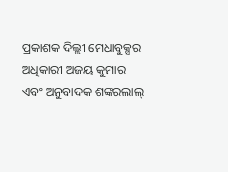ପ୍ରକାଶକ ଦିଲ୍ଲୀ ମେଧାବୁକ୍ସର ଅଧିକାରୀ ଅଜୟ କୁମାର ଏବଂ ଅନୁବାଦକ ଶଙ୍କରଲାଲ୍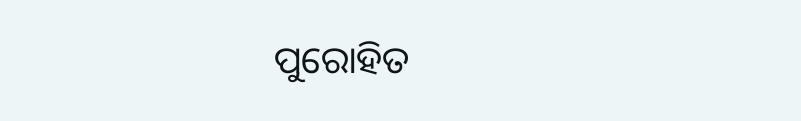ପୁରୋହିତ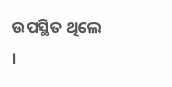ଉପସ୍ଥିତ ଥିଲେ ।